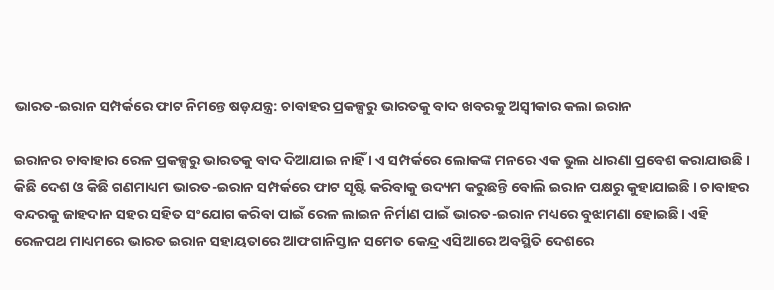ଭାରତ-ଇରାନ ସମ୍ପର୍କରେ ଫାଟ ନିମନ୍ତେ ଷଡ଼ଯନ୍ତ୍ର: ଚାବାହର ପ୍ରକଳ୍ପରୁ ଭାରତକୁ ବାଦ ଖବରକୁ ଅସ୍ବୀକାର କଲା ଇରାନ

ଇରାନର ଚାବାହାର ରେଳ ପ୍ରକଳ୍ପରୁ ଭାରତକୁ ବାଦ ଦିଆଯାଇ ନାହିଁ । ଏ ସମ୍ପର୍କରେ ଲୋକଙ୍କ ମନରେ ଏକ ଭୁଲ ଧାରଣା ପ୍ରବେଶ କରାଯାଉଛି । କିଛି ଦେଶ ଓ କିଛି ଗଣମାଧ୍ୟମ ଭାରତ-ଇରାନ ସମ୍ପର୍କରେ ଫାଟ ସୃଷ୍ଟି କରିବାକୁ ଉଦ୍ୟମ କରୁଛନ୍ତି ବୋଲି ଇରାନ ପକ୍ଷରୁ କୁହାଯାଇଛି । ଚାବାହର ବନ୍ଦରକୁ ଜାହଦାନ ସହର ସହିତ ସଂଯୋଗ କରିବା ପାଇଁ ରେଳ ଲାଇନ ନିର୍ମାଣ ପାଇଁ ଭାରତ-ଇରାନ ମଧ୍ୟରେ ବୁଝାମଣା ହୋଇଛି। ଏହି ରେଳପଥ ମାଧ୍ୟମରେ ଭାରତ ଇରାନ ସହାୟତାରେ ଆଫଗାନିସ୍ତାନ ସମେତ କେନ୍ଦ୍ର ଏସିଆରେ ଅବସ୍ଥିତି ଦେଶରେ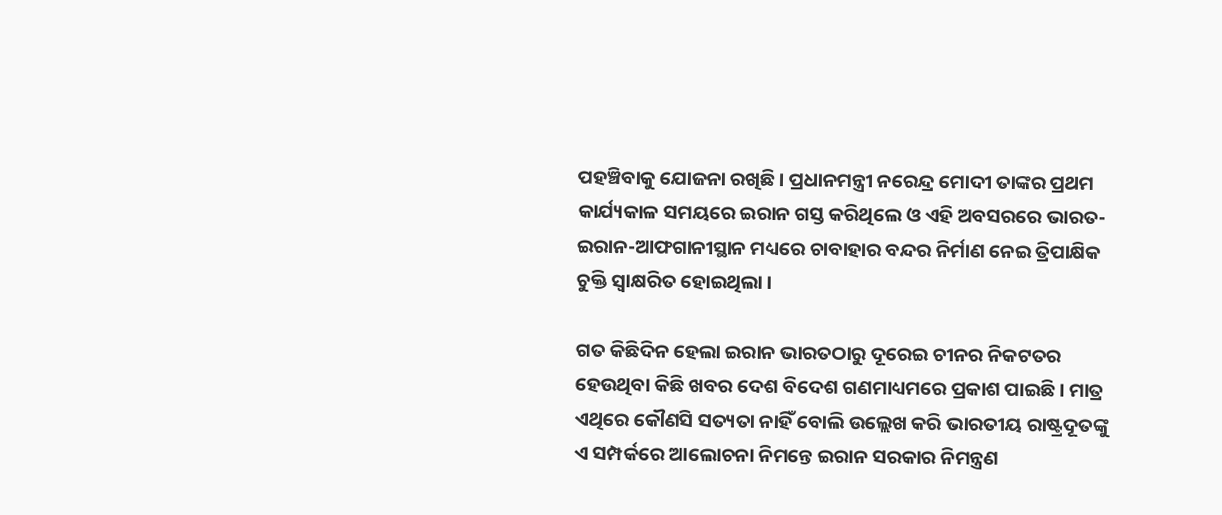ପହଞ୍ଚିବାକୁ ଯୋଜନା ରଖିଛି । ପ୍ରଧାନମନ୍ତ୍ରୀ ନରେନ୍ଦ୍ର ମୋଦୀ ତାଙ୍କର ପ୍ରଥମ କାର୍ଯ୍ୟକାଳ ସମୟରେ ଇରାନ ଗସ୍ତ କରିଥିଲେ ଓ ଏହି ଅବସରରେ ଭାରତ-ଇରାନ-ଆଫଗାନୀସ୍ଥାନ ମଧ୍ୟରେ ଚାବାହାର ବନ୍ଦର ନିର୍ମାଣ ନେଇ ତ୍ରିପାକ୍ଷିକ ଚୁକ୍ତି ସ୍ବାକ୍ଷରିତ ହୋଇଥିଲା ।

ଗତ କିଛିଦିନ ହେଲା ଇରାନ ଭାରତଠାରୁ ଦୂରେଇ ଚୀନର ନିକଟତର ହେଉଥିବା କିଛି ଖବର ଦେଶ ବିଦେଶ ଗଣମାଧ୍ୟମରେ ପ୍ରକାଶ ପାଇଛି । ମାତ୍ର ଏଥିରେ କୌଣସି ସତ୍ୟତା ନାହିଁ ବୋଲି ଉଲ୍ଲେଖ କରି ଭାରତୀୟ ରାଷ୍ଟ୍ରଦୂତଙ୍କୁ ଏ ସମ୍ପର୍କରେ ଆଲୋଚନା ନିମନ୍ତେ ଇରାନ ସରକାର ନିମନ୍ତ୍ରଣ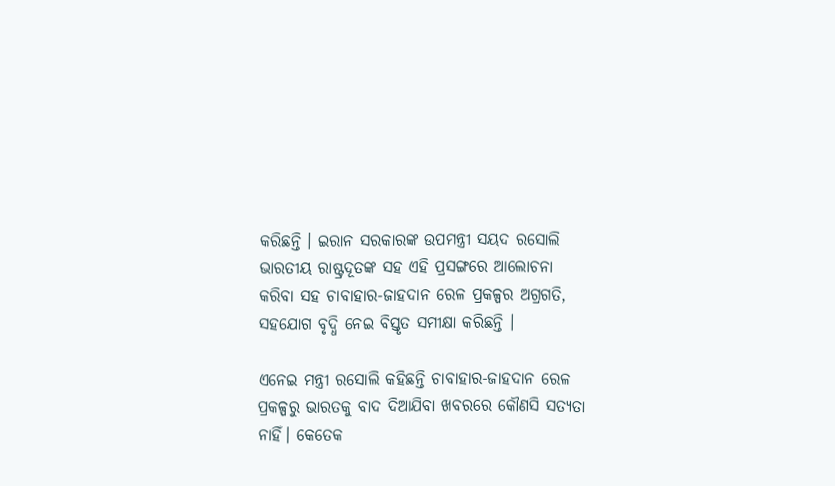କରିଛନ୍ତି । ଇରାନ ସରକାରଙ୍କ ଉପମନ୍ତ୍ରୀ ସୟଦ ରସୋଲି ଭାରତୀୟ ରାଷ୍ଟ୍ରଦୂତଙ୍କ ସହ ଏହି ପ୍ରସଙ୍ଗରେ ଆଲୋଚନା କରିବା ସହ ଚାବାହାର-ଜାହଦାନ ରେଳ ପ୍ରକଳ୍ପର ଅଗ୍ରଗତି, ସହଯୋଗ ବୃଦ୍ଧି ନେଇ ବିସ୍ତୃତ ସମୀକ୍ଷା କରିଛନ୍ତି ।

ଏନେଇ ମନ୍ତ୍ରୀ ରସୋଲି କହିଛନ୍ତି ଚାବାହାର-ଜାହଦାନ ରେଳ ପ୍ରକଳ୍ପରୁ ଭାରତକୁ ବାଦ ଦିଆଯିବା ଖବରରେ କୌଣସି ସତ୍ୟତା ନାହିଁ। କେତେକ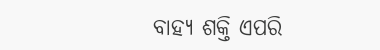ବାହ୍ୟ ଶକ୍ତି ଏପରି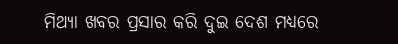ମିଥ୍ୟା ଖବର ପ୍ରସାର କରି ଦୁଇ ଦେଶ ମଧ୍ୟରେ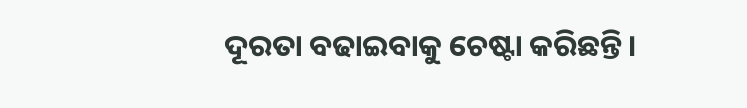ଦୂରତା ବଢାଇବାକୁ ଚେଷ୍ଟା କରିଛନ୍ତି।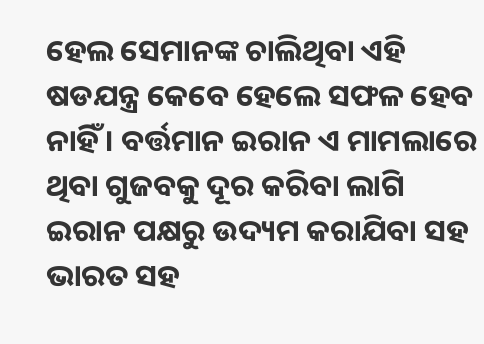ହେଲ ସେମାନଙ୍କ ଚାଲିଥିବା ଏହି ଷଡଯନ୍ତ୍ର କେବେ ହେଲେ ସଫଳ ହେବ ନାହିଁ । ବର୍ତ୍ତମାନ ଇରାନ ଏ ମାମଲାରେ ଥିବା ଗୁଜବକୁ ଦୂର କରିବା ଲାଗି ଇରାନ ପକ୍ଷରୁ ଉଦ୍ୟମ କରାଯିବା ସହ ଭାରତ ସହ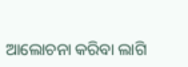ଆଲୋଚନା କରିବା ଲାଗି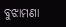ବୁଝାମଣା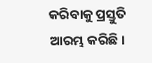କରିବାକୁ ପ୍ରସ୍ତୁତି ଆରମ୍ଭ କରିଛି।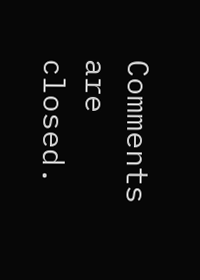Comments are closed.